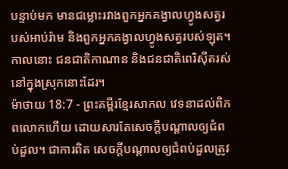បន្ទាប់មក មានជម្លោះរវាងពួកអ្នកគង្វាលហ្វូងសត្វរបស់អាប់រ៉ាម និងពួកអ្នកគង្វាលហ្វូងសត្វរបស់ឡុត។ កាលនោះ ជនជាតិកាណាន និងជនជាតិពេរិស៊ីតរស់នៅក្នុងស្រុកនោះដែរ។
ម៉ាថាយ 18:7 - ព្រះគម្ពីរខ្មែរសាកល វេទនាដល់ពិភពលោកហើយ ដោយសារតែសេចក្ដីបណ្ដាលឲ្យជំពប់ដួល។ ជាការពិត សេចក្ដីបណ្ដាលឲ្យជំពប់ដួលត្រូវ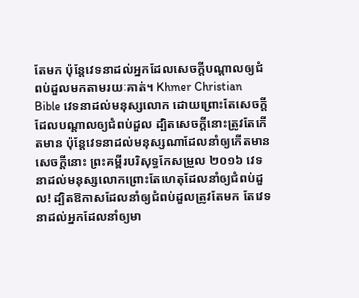តែមក ប៉ុន្តែវេទនាដល់អ្នកដែលសេចក្ដីបណ្ដាលឲ្យជំពប់ដួលមកតាមរយៈគាត់។ Khmer Christian Bible វេទនាដល់មនុស្សលោក ដោយព្រោះតែសេចក្ដីដែលបណ្ដាលឲ្យជំពប់ដួល ដ្បិតសេចក្ដីនោះត្រូវតែកើតមាន ប៉ុន្ដែវេទនាដល់មនុស្សណាដែលនាំឲ្យកើតមានសេចក្ដីនោះ ព្រះគម្ពីរបរិសុទ្ធកែសម្រួល ២០១៦ វេទនាដល់មនុស្សលោកព្រោះតែហេតុដែលនាំឲ្យជំពប់ដួល! ដ្បិតឱកាសដែលនាំឲ្យជំពប់ដួលត្រូវតែមក តែវេទនាដល់អ្នកដែលនាំឲ្យមា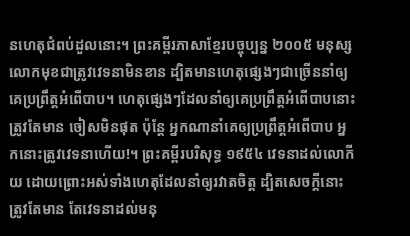នហេតុជំពប់ដួលនោះ។ ព្រះគម្ពីរភាសាខ្មែរបច្ចុប្បន្ន ២០០៥ មនុស្សលោកមុខជាត្រូវវេទនាមិនខាន ដ្បិតមានហេតុផ្សេងៗជាច្រើននាំឲ្យគេប្រព្រឹត្តអំពើបាប។ ហេតុផ្សេងៗដែលនាំឲ្យគេប្រព្រឹត្តអំពើបាបនោះត្រូវតែមាន ចៀសមិនផុត ប៉ុន្តែ អ្នកណានាំគេឲ្យប្រព្រឹត្តអំពើបាប អ្នកនោះត្រូវវេទនាហើយ!។ ព្រះគម្ពីរបរិសុទ្ធ ១៩៥៤ វេទនាដល់លោកីយ ដោយព្រោះអស់ទាំងហេតុដែលនាំឲ្យរវាតចិត្ត ដ្បិតសេចក្ដីនោះត្រូវតែមាន តែវេទនាដល់មនុ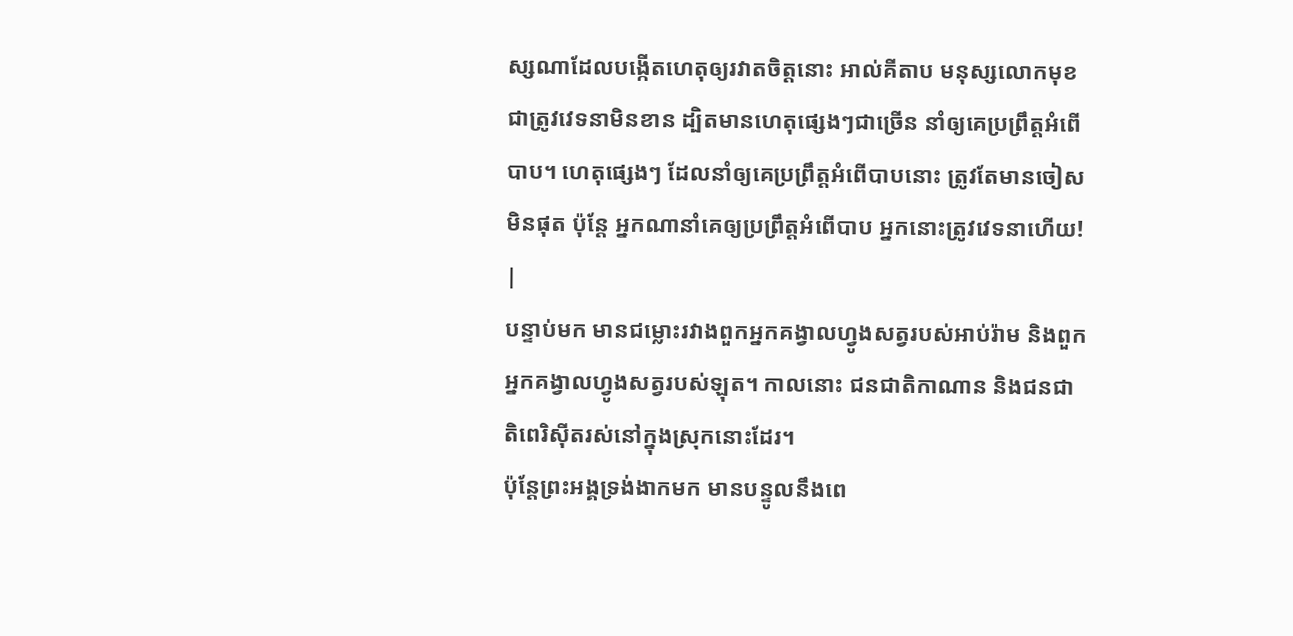ស្សណាដែលបង្កើតហេតុឲ្យរវាតចិត្តនោះ អាល់គីតាប មនុស្សលោកមុខជាត្រូវវេទនាមិនខាន ដ្បិតមានហេតុផ្សេងៗជាច្រើន នាំឲ្យគេប្រព្រឹត្ដអំពើបាប។ ហេតុផ្សេងៗ ដែលនាំឲ្យគេប្រព្រឹត្ដអំពើបាបនោះ ត្រូវតែមានចៀសមិនផុត ប៉ុន្ដែ អ្នកណានាំគេឲ្យប្រព្រឹត្ដអំពើបាប អ្នកនោះត្រូវវេទនាហើយ! |
បន្ទាប់មក មានជម្លោះរវាងពួកអ្នកគង្វាលហ្វូងសត្វរបស់អាប់រ៉ាម និងពួកអ្នកគង្វាលហ្វូងសត្វរបស់ឡុត។ កាលនោះ ជនជាតិកាណាន និងជនជាតិពេរិស៊ីតរស់នៅក្នុងស្រុកនោះដែរ។
ប៉ុន្តែព្រះអង្គទ្រង់ងាកមក មានបន្ទូលនឹងពេ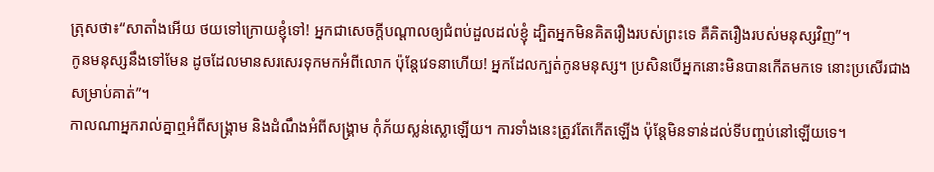ត្រុសថា៖“សាតាំងអើយ ថយទៅក្រោយខ្ញុំទៅ! អ្នកជាសេចក្ដីបណ្ដាលឲ្យជំពប់ដួលដល់ខ្ញុំ ដ្បិតអ្នកមិនគិតរឿងរបស់ព្រះទេ គឺគិតរឿងរបស់មនុស្សវិញ”។
កូនមនុស្សនឹងទៅមែន ដូចដែលមានសរសេរទុកមកអំពីលោក ប៉ុន្តែវេទនាហើយ! អ្នកដែលក្បត់កូនមនុស្ស។ ប្រសិនបើអ្នកនោះមិនបានកើតមកទេ នោះប្រសើរជាងសម្រាប់គាត់”។
កាលណាអ្នករាល់គ្នាឮអំពីសង្គ្រាម និងដំណឹងអំពីសង្គ្រាម កុំភ័យស្លន់ស្លោឡើយ។ ការទាំងនេះត្រូវតែកើតឡើង ប៉ុន្តែមិនទាន់ដល់ទីបញ្ចប់នៅឡើយទេ។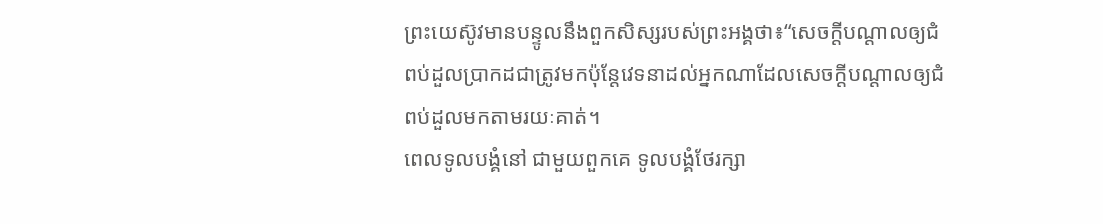ព្រះយេស៊ូវមានបន្ទូលនឹងពួកសិស្សរបស់ព្រះអង្គថា៖“សេចក្ដីបណ្ដាលឲ្យជំពប់ដួលប្រាកដជាត្រូវមកប៉ុន្តែវេទនាដល់អ្នកណាដែលសេចក្ដីបណ្ដាលឲ្យជំពប់ដួលមកតាមរយៈគាត់។
ពេលទូលបង្គំនៅ ជាមួយពួកគេ ទូលបង្គំថែរក្សា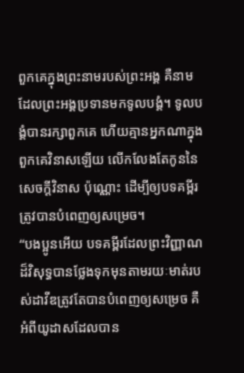ពួកគេក្នុងព្រះនាមរបស់ព្រះអង្គ គឺនាមដែលព្រះអង្គប្រទានមកទូលបង្គំ។ ទូលបង្គំបានរក្សាពួកគេ ហើយគ្មានអ្នកណាក្នុងពួកគេវិនាសឡើយ លើកលែងតែកូននៃសេចក្ដីវិនាស ប៉ុណ្ណោះ ដើម្បីឲ្យបទគម្ពីរត្រូវបានបំពេញឲ្យសម្រេច។
“បងប្អូនអើយ បទគម្ពីរដែលព្រះវិញ្ញាណដ៏វិសុទ្ធបានថ្លែងទុកមុនតាមរយៈមាត់របស់ដាវីឌត្រូវតែបានបំពេញឲ្យសម្រេច គឺអំពីយូដាសដែលបាន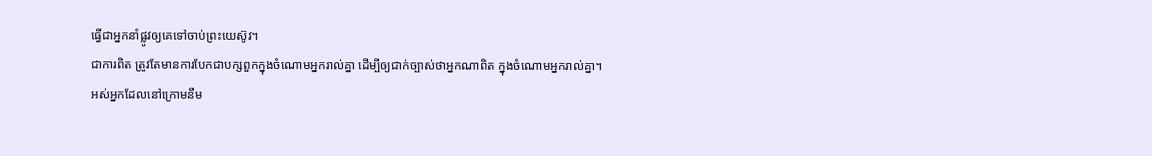ធ្វើជាអ្នកនាំផ្លូវឲ្យគេទៅចាប់ព្រះយេស៊ូវ។
ជាការពិត ត្រូវតែមានការបែកជាបក្សពួកក្នុងចំណោមអ្នករាល់គ្នា ដើម្បីឲ្យជាក់ច្បាស់ថាអ្នកណាពិត ក្នុងចំណោមអ្នករាល់គ្នា។
អស់អ្នកដែលនៅក្រោមនឹម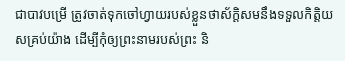ជាបាវបម្រើ ត្រូវចាត់ទុកចៅហ្វាយរបស់ខ្លួនថាស័ក្ដិសមនឹងទទួលកិត្តិយសគ្រប់យ៉ាង ដើម្បីកុំឲ្យព្រះនាមរបស់ព្រះ និ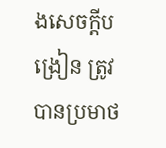ងសេចក្ដីបង្រៀន ត្រូវបានប្រមាថ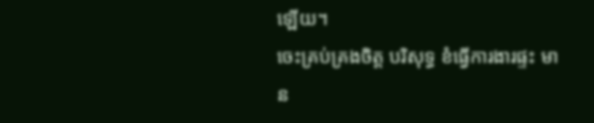ឡើយ។
ចេះគ្រប់គ្រងចិត្ត បរិសុទ្ធ ខំធ្វើការងារផ្ទះ មាន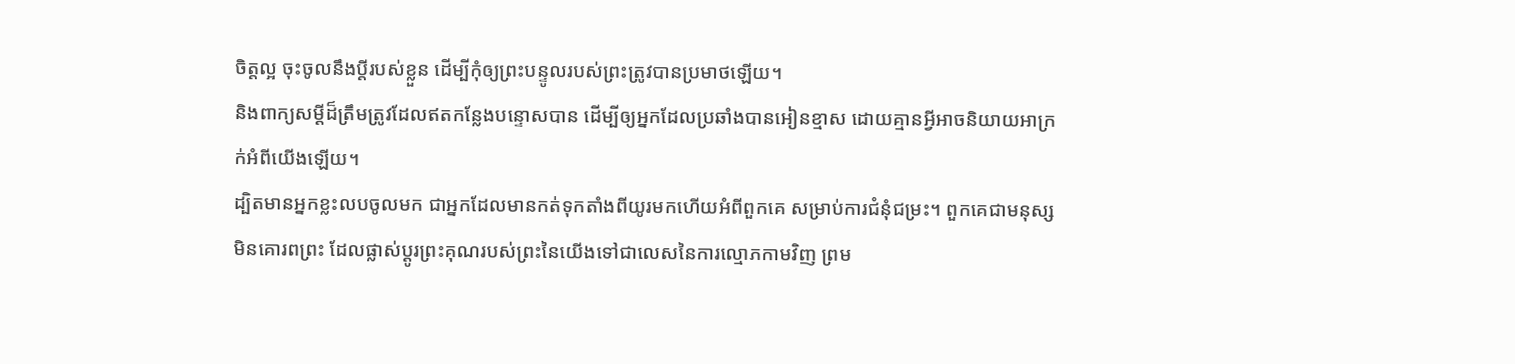ចិត្តល្អ ចុះចូលនឹងប្ដីរបស់ខ្លួន ដើម្បីកុំឲ្យព្រះបន្ទូលរបស់ព្រះត្រូវបានប្រមាថឡើយ។
និងពាក្យសម្ដីដ៏ត្រឹមត្រូវដែលឥតកន្លែងបន្ទោសបាន ដើម្បីឲ្យអ្នកដែលប្រឆាំងបានអៀនខ្មាស ដោយគ្មានអ្វីអាចនិយាយអាក្រក់អំពីយើងឡើយ។
ដ្បិតមានអ្នកខ្លះលបចូលមក ជាអ្នកដែលមានកត់ទុកតាំងពីយូរមកហើយអំពីពួកគេ សម្រាប់ការជំនុំជម្រះ។ ពួកគេជាមនុស្សមិនគោរពព្រះ ដែលផ្លាស់ប្ដូរព្រះគុណរបស់ព្រះនៃយើងទៅជាលេសនៃការល្មោភកាមវិញ ព្រម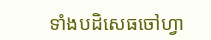ទាំងបដិសេធចៅហ្វា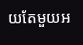យតែមួយអ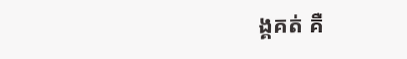ង្គគត់ គឺ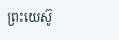ព្រះយេស៊ូ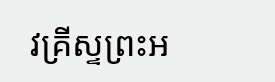វគ្រីស្ទព្រះអ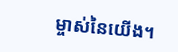ម្ចាស់នៃយើង។